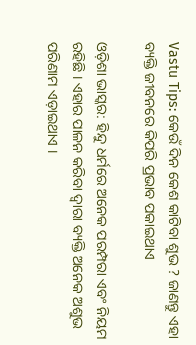Vastu Tips: କେଉଁ ଦିନ କେଶ କାଟିବା ଶୁଭ ? ଜାଣନ୍ତୁ ଏହା ବ୍ୟକ୍ତି ଜୀବନରେ କିପରି ପ୍ରଭାବ ପକାଇଥାଏ

ଓଡ଼ିଶା ଭାସ୍କର: ହିନ୍ଦୁ ଧର୍ମରେ ଅନେକ ପରମ୍ପରା ଏବଂ ନିୟମ ରହିଛି । ଏହାର ପାଳନ କରିବା ଦ୍ୱାରା ବ୍ୟକ୍ତି ଅନେକ ଅଶୁଭ ପରିଣାମ ଏଡ଼ାଇଥାଏ ।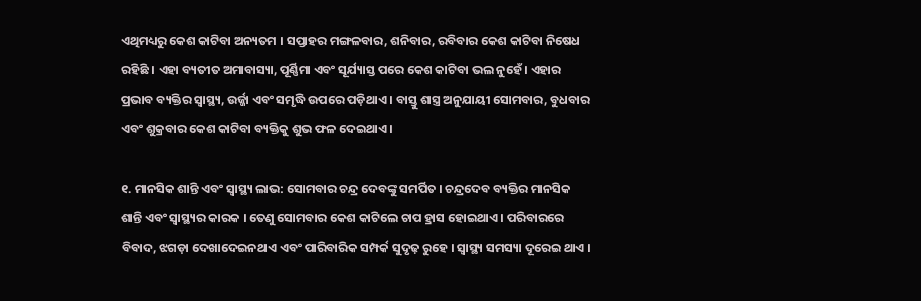ଏଥିମଧ୍ୟରୁ କେଶ କାଟିବା ଅନ୍ୟତମ । ସପ୍ତାହର ମଙ୍ଗଳବାର, ଶନିବାର, ରବିବାର କେଶ କାଟିବା ନିଷେଧ ରହିଛି । ଏହା ବ୍ୟତୀତ ଅମାବାସ୍ୟା, ପୂର୍ଣ୍ଣିମା ଏବଂ ସୂର୍ଯ୍ୟାସ୍ତ ପରେ କେଶ କାଟିବା ଭଲ ନୁହେଁ । ଏହାର ପ୍ରଭାବ ବ୍ୟକ୍ତିର ସ୍ୱାସ୍ଥ୍ୟ, ଉର୍ଜ୍ଜା ଏବଂ ସମୃଦ୍ଧି ଉପରେ ପଡ଼ିଥାଏ । ବାସ୍ତୁ ଶାସ୍ତ୍ର ଅନୁଯାୟୀ ସୋମବାର, ବୁଧବାର ଏବଂ ଶୁକ୍ରବାର କେଶ କାଟିବା ବ୍ୟକ୍ତିକୁ ଶୁଭ ଫଳ ଦେଇଥାଏ ।

୧. ମାନସିକ ଶାନ୍ତି ଏବଂ ସ୍ୱାସ୍ଥ୍ୟ ଲାଭ: ସୋମବାର ଚନ୍ଦ୍ର ଦେବଙ୍କୁ ସମର୍ପିତ । ଚନ୍ଦ୍ରଦେବ ବ୍ୟକ୍ତିର ମାନସିକ ଶାନ୍ତି ଏବଂ ସ୍ୱାସ୍ଥ୍ୟର କାରକ । ତେଣୁ ସୋମବାର କେଶ କାଟିଲେ ଚାପ ହ୍ରାସ ହୋଇଥାଏ । ପରିବାରରେ ବିବାଦ, ଝଗଡ଼ା ଦେଖାଦେଇନଥାଏ ଏବଂ ପାରିବାରିକ ସମ୍ପର୍କ ସୁଦୃଢ଼ ରୁହେ । ସ୍ୱାସ୍ଥ୍ୟ ସମସ୍ୟା ଦୂରେଇ ଥାଏ ।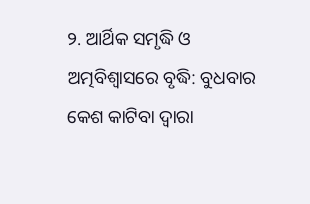୨. ଆର୍ଥିକ ସମୃଦ୍ଧି ଓ ଅତ୍ମବିଶ୍ୱାସରେ ବୃଦ୍ଧି: ବୁଧବାର କେଶ କାଟିବା ଦ୍ୱାରା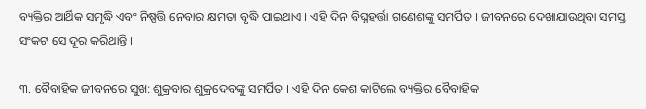ବ୍ୟକ୍ତିର ଆର୍ଥିକ ସମୃଦ୍ଧି ଏବଂ ନିଷ୍ପତ୍ତି ନେବାର କ୍ଷମତା ବୃଦ୍ଧି ପାଇଥାଏ । ଏହି ଦିନ ବିଘ୍ନହର୍ତ୍ତା ଗଣେଶଙ୍କୁ ସମର୍ପିତ । ଜୀବନରେ ଦେଖାଯାଉଥିବା ସମସ୍ତ ସଂକଟ ସେ ଦୂର କରିଥାନ୍ତି ।

୩. ବୈବାହିକ ଜୀବନରେ ସୁଖ: ଶୁକ୍ରବାର ଶୁକ୍ରଦେବଙ୍କୁ ସମର୍ପିତ । ଏହି ଦିନ କେଶ କାଟିଲେ ବ୍ୟକ୍ତିର ବୈବାହିକ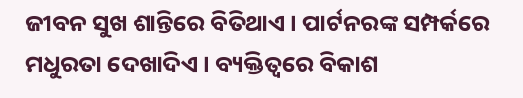ଜୀବନ ସୁଖ ଶାନ୍ତିରେ ବିତିଥାଏ । ପାର୍ଟନରଙ୍କ ସମ୍ପର୍କରେ ମଧୁରତା ଦେଖାଦିଏ । ବ୍ୟକ୍ତିତ୍ୱରେ ବିକାଶ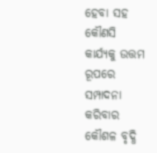ହେବା ସହ କୌଣସି କାର୍ଯ୍ୟକୁ ଉତ୍ତମ ରୂପରେ ସମ୍ପାଦନା କରିବାର କୌଶଳ ବୃଦ୍ଧି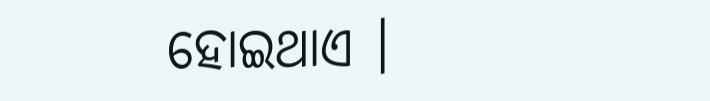ହୋଇଥାଏ ।